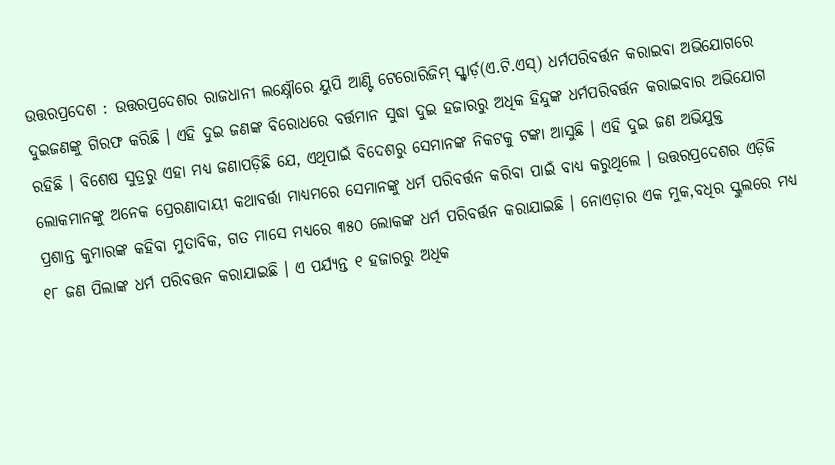ଉତ୍ତରପ୍ରଦେଶ : ଉତ୍ତରପ୍ରଦେଶର ରାଜଧାନୀ ଲକ୍ଷ୍ନୌରେ ୟୁପି ଆଣ୍ଟି ଟେରୋରିଜିମ୍ ସ୍କ୍ୱାର୍ଡ଼(ଏ.ଟି.ଏସ୍) ଧର୍ମପରିବର୍ତ୍ତନ କରାଇବା ଅଭିଯୋଗରେ ଦୁଇଜଣଙ୍କୁ ଗିରଫ କରିଛି । ଏହି ଦୁଇ ଜଣଙ୍କ ବିରୋଧରେ ବର୍ତ୍ତମାନ ସୁଦ୍ଧା ଦୁଇ ହଜାରରୁ ଅଧିକ ହିନ୍ଦୁଙ୍କ ଧର୍ମପରିବର୍ତ୍ତନ କରାଇବାର ଅଭିଯୋଗ ରହିଛି । ବିଶେଷ ସୁତ୍ରରୁ ଏହା ମଧ୍ୟ ଜଣାପଡ଼ିଛି ଯେ, ଏଥିପାଇଁ ବିଦେଶରୁ ସେମାନଙ୍କ ନିକଟକୁ ଟଙ୍କା ଆସୁଛି । ଏହି ଦୁଇ ଜଣ ଅଭିଯୁକ୍ତ ଲୋକମାନଙ୍କୁ ଅନେକ ପ୍ରେରଣାଦାୟୀ କଥାବର୍ତ୍ତା ମାଧ୍ୟମରେ ସେମାନଙ୍କୁ ଧର୍ମ ପରିବର୍ତ୍ତନ କରିବା ପାଇଁ ବାଧ୍ୟ କରୁଥିଲେ । ଉତ୍ତରପ୍ରଦେଶର ଏଡ଼ିଜି ପ୍ରଶାନ୍ତ କୁମାରଙ୍କ କହିବା ମୁତାବିକ, ଗତ ମାସେ ମଧ୍ୟରେ ୩୫୦ ଲୋକଙ୍କ ଧର୍ମ ପରିବର୍ତ୍ତନ କରାଯାଇଛି । ନୋଏଡ଼ାର ଏକ ମୁକ,ବଧିର ସ୍କୁଲରେ ମଧ୍ୟ ୧୮ ଜଣ ପିଲାଙ୍କ ଧର୍ମ ପରିବତ୍ତନ କରାଯାଇଛି । ଏ ପର୍ଯ୍ୟନ୍ତ ୧ ହଜାରରୁ ଅଧିକ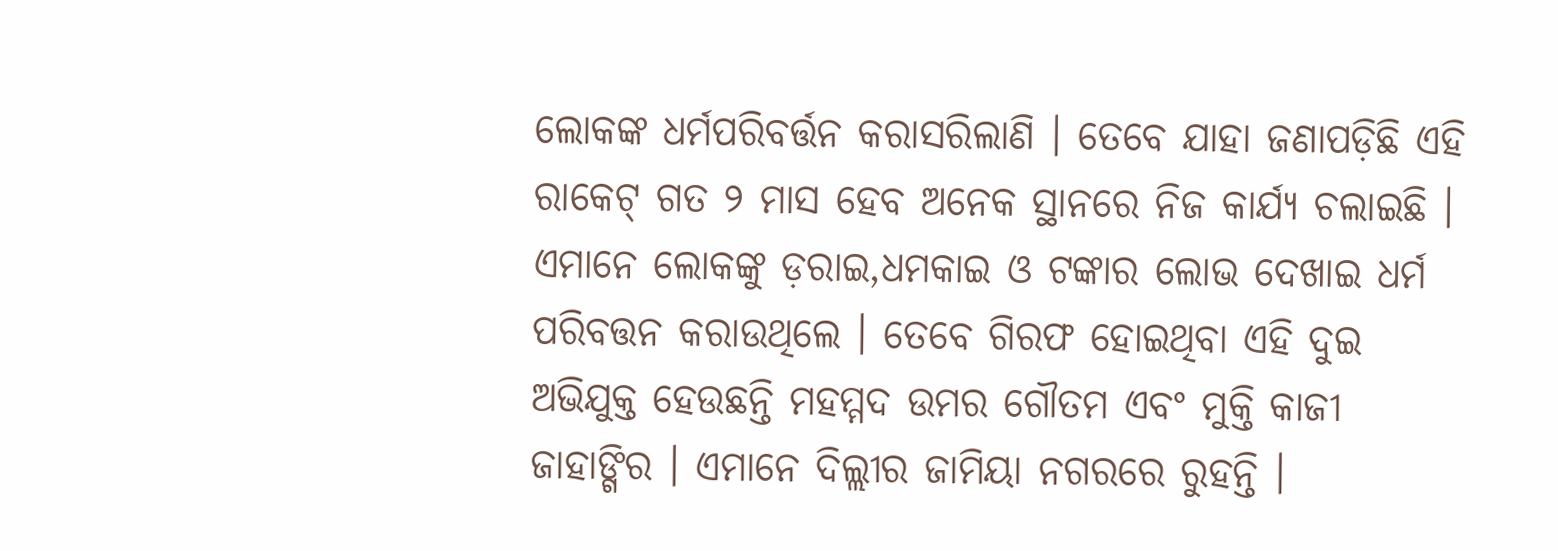ଲୋକଙ୍କ ଧର୍ମପରିବର୍ତ୍ତନ କରାସରିଲାଣି । ତେବେ ଯାହା ଜଣାପଡ଼ିଛି ଏହି ରାକେଟ୍ ଗତ ୨ ମାସ ହେବ ଅନେକ ସ୍ଥାନରେ ନିଜ କାର୍ଯ୍ୟ ଚଲାଇଛି । ଏମାନେ ଲୋକଙ୍କୁ ଡ଼ରାଇ,ଧମକାଇ ଓ ଟଙ୍କାର ଲୋଭ ଦେଖାଇ ଧର୍ମ ପରିବତ୍ତନ କରାଉଥିଲେ । ତେବେ ଗିରଫ ହୋଇଥିବା ଏହି ଦୁଇ ଅଭିଯୁକ୍ତ ହେଉଛନ୍ତି ମହମ୍ମଦ ଉମର ଗୌତମ ଏବଂ ମୁକ୍ତି କାଜୀ ଜାହାଙ୍ଗିର । ଏମାନେ ଦିଲ୍ଲୀର ଜାମିୟା ନଗରରେ ରୁହନ୍ତି ।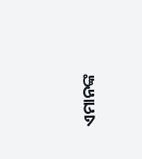ଏମାନଙ୍କ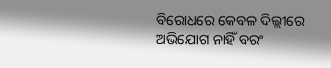ବିରୋଧରେ କେବଳ ଦିଲ୍ଲୀରେ ଅଭିଯୋଗ ନାହିଁ ବରଂ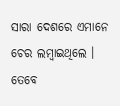ସାରା ଦେଶରେ ଏମାନେ ଚେର ଲମ୍ବାଇଥିଲେ । ତେବେ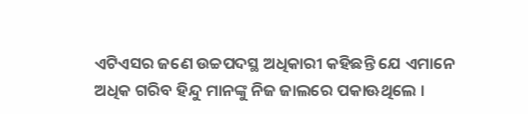ଏଟିଏସର ଜଣେ ଉଚ୍ଚପଦସ୍ଥ ଅଧିକାରୀ କହିଛନ୍ତି ଯେ ଏମାନେ ଅଧିକ ଗରିବ ହିନ୍ଦୁ ମାନଙ୍କୁ ନିଜ ଜାଲରେ ପକାଊଥିଲେ ।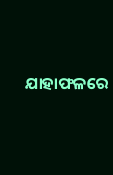ଯାହାଫଳରେ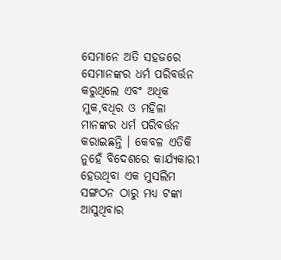ସେମାନେ ଅତି ସହଜରେ ସେମାନଙ୍କର ଧର୍ମ ପରିବର୍ତ୍ତନ କରୁଥିଲେ ଏବଂ ଅଧିକ ମୁକ,ବଧିର ଓ ମହିଳା ମାନଙ୍କର ଧର୍ମ ପରିବର୍ତ୍ତନ କରାଇଛନ୍ତି । କେବଳ ଏତିକି ନୁହେଁ ବିଦେଶରେ କାର୍ଯ୍ୟକାରୀ ହେଉଥିବା ଏକ ମୁସଲିମ ସଙ୍ଗଠନ ଠାରୁ ମଧ୍ୟ ଟଙ୍କା ଆସୁଥିବାର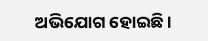ଅଭିଯୋଗ ହୋଇଛି ।